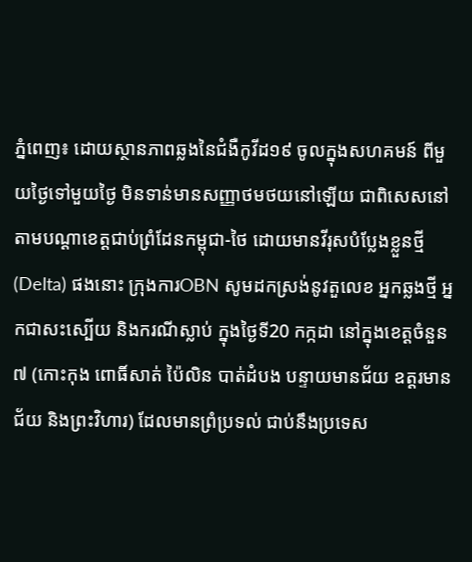ភ្នំពេញ៖ ដោយស្ថានភាពឆ្លងនៃជំងឺកូវីដ១៩ ចូលក្នុងសហគមន៍ ពីមួយថ្ងៃទៅមួយថ្ងៃ មិនទាន់មានសញ្ញាថមថយនៅឡើយ ជាពិសេសនៅតាមបណ្ដាខេត្តជាប់ព្រំដែនកម្ពុជា-ថៃ ដោយមានវីរុសបំប្លែងខ្លួនថ្មី (Delta) ផងនោះ ក្រុងការOBN សូមដកស្រង់នូវតួលេខ អ្នកឆ្លងថ្មី អ្នកជាសះស្បើយ និងករណីស្លាប់ ក្នុងថ្ងៃទី20 កក្កដា នៅក្នុងខេត្តចំនួន៧ (កោះកុង ពោធិ៍សាត់ ប៉ៃលិន បាត់ដំបង បន្ទាយមានជ័យ ឧត្ដរមានជ័យ និងព្រះវិហារ) ដែលមានព្រំប្រទល់ ជាប់នឹងប្រទេស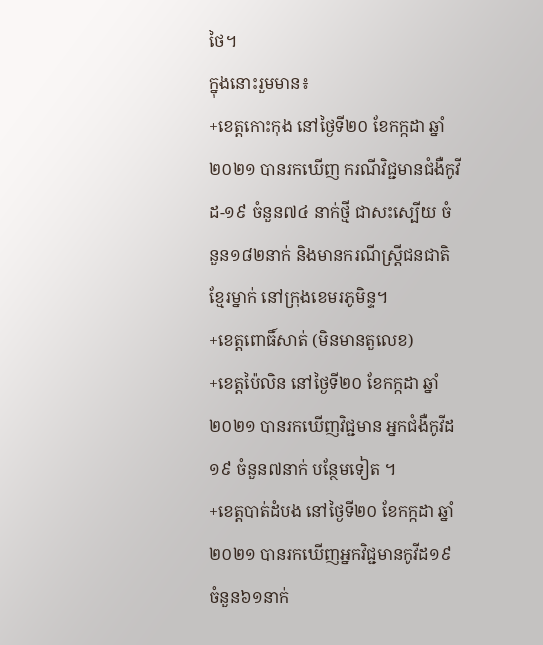ថៃ។
ក្នុងនោះរួមមាន៖
+ខេត្តកោះកុង នៅថ្ងៃទី២០ ខែកក្កដា ឆ្នាំ២០២១ បានរកឃើញ ករណីវិជ្ជមានជំងឺកូវីដ-១៩ ចំនួន៧៤ នាក់ថ្មី ជាសះស្បើយ ចំនួន១៨២នាក់ និងមានករណីស្ត្រីជនជាតិខ្មែរម្នាក់ នៅក្រុងខេមរភូមិន្ទ។
+ខេត្តពោធិ៍សាត់ (មិនមានតួលេខ)
+ខេត្តប៉ៃលិន នៅថ្ងៃទី២០ ខែកក្កដា ឆ្នាំ២០២១ បានរកឃើញវិជ្ជមាន អ្នកជំងឺកូវីដ១៩ ចំនួន៧នាក់ បន្ថែមទៀត ។
+ខេត្តបាត់ដំបង នៅថ្ងៃទី២០ ខែកក្កដា ឆ្នាំ២០២១ បានរកឃើញអ្នកវិជ្ជមានកូវីដ១៩ ចំនួន៦១នាក់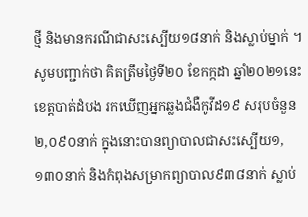ថ្មី និងមានករណីជាសះស្បើយ១៨នាក់ និងស្លាប់ម្នាក់ ។សូមបញ្ជាក់ថា គិតត្រឹមថ្ងៃទី២០ ខែកក្កដា ឆ្នាំ២០២១នេះ ខេត្តបាត់ដំបង រកឃើញអ្នកឆ្លងជំងឺកូវីដ១៩ សរុបចំនួន២,០៩០នាក់ ក្នុងនោះបានព្យាបាលជាសះស្បើយ១,១៣០នាក់ និងកំពុងសម្រាកព្យាបាល៩៣៨នាក់ ស្លាប់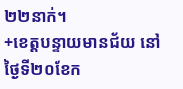២២នាក់។
+ខេត្តបន្ទាយមានជ័យ នៅថ្ងៃទី២០ខែក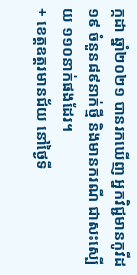ក្កដា ឆ្នាំ២០២១ បានរកឃើញ អ្នកវិជ្ជមានកូវីដ១៩ ចំនួន៨៩នាក់ថ្មី និងមានករណី ជាសះស្បើយ ១១០នាក់ផងដែរ។
+ ខេត្តឧត្តរមានជ័យ នៅថ្ងៃទី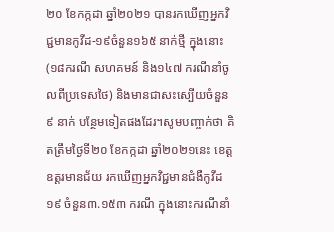២០ ខែកក្កដា ឆ្នាំ២០២១ បានរកឃើញអ្នកវិជ្ជមានកូវីដ-១៩ចំនួន១៦៥ នាក់ថ្មី ក្នុងនោះ (១៨ករណី សហគមន៍ និង១៤៧ ករណីនាំចូលពីប្រទេសថៃ) និងមានជាសះស្បើយចំនួន៩ នាក់ បន្ថែមទៀតផងដែរ។សូមបញ្ចាក់ថា គិតត្រឹមថ្ងៃទី២០ ខែកក្កដា ឆ្នាំ២០២១នេះ ខេត្តឧត្តរមានជ័យ រកឃើញអ្នកវិជ្ជមានជំងឺកូវីដ១៩ ចំនួន៣.១៥៣ ករណី ក្នុងនោះករណីនាំ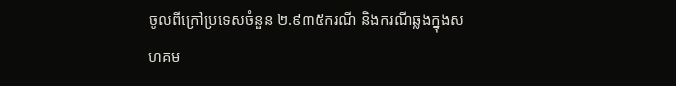ចូលពីក្រៅប្រទេសចំនួន ២.៩៣៥ករណី និងករណីឆ្លងក្នុងសហគម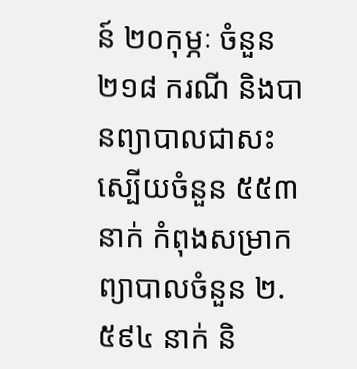ន៍ ២០កុម្ភៈ ចំនួន ២១៨ ករណី និងបានព្យាបាលជាសះស្បើយចំនួន ៥៥៣ នាក់ កំពុងសម្រាកព្យាបាលចំនួន ២.៥៩៤ នាក់ និ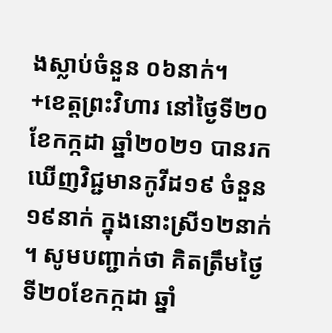ងស្លាប់ចំនួន ០៦នាក់។
+ខេត្តព្រះវិហារ នៅថ្ងៃទី២០ ខែកក្កដា ឆ្នាំ២០២១ បានរកឃើញវិជ្ជមានកូវីដ១៩ ចំនួន១៩នាក់ ក្នុងនោះស្រី១២នាក់ ។ សូមបញ្ជាក់ថា គិតត្រឹមថ្ងៃទី២០ខែកក្កដា ឆ្នាំ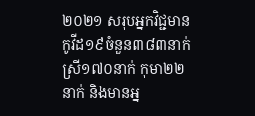២០២១ សរុបអ្នកវិជ្ជមានកូវីដ១៩ចំនួន៣៨៣នាក់ ស្រី១៧០នាក់ កុមា២២នាក់ និងមានអ្ន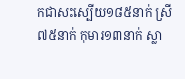កជាសះស្បើយ១៨៥នាក់ ស្រី៧៥នាក់ កុមារ១៣នាក់ ស្លា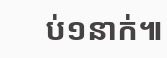ប់១នាក់៕